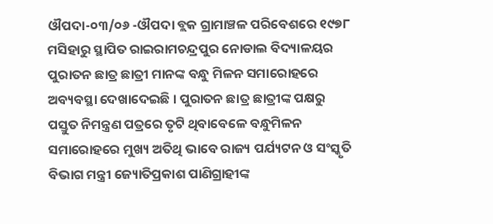ଔପଦା-୦୩/୦୬ -ଔପଦା ବ୍ଲକ ଗ୍ରାମାଞ୍ଚଳ ପରିବେଶରେ ୧୯୭୮ ମସିହାରୁ ସ୍ଥାପିତ ରାଇରାମଚନ୍ଦ୍ରପୁର ନୋଡାଲ ବିଦ୍ୟାଳୟର ପୁରାତନ ଛାତ୍ର ଛାତ୍ରୀ ମାନଙ୍କ ବନ୍ଧୁ ମିଳନ ସମାରୋହରେ ଅବ୍ୟବସ୍ଥା ଦେଖାଦେଇଛି । ପୁରାତନ ଛାତ୍ର ଛାତ୍ରୀଙ୍କ ପକ୍ଷରୁ ପସ୍ତୁତ ନିମନ୍ତ୍ରଣ ପତ୍ରରେ ତୃଟି ଥିବାବେଳେ ବନ୍ଧୁମିଳନ ସମାରୋହରେ ମୁଖ୍ୟ ଅତିଥି ଭାବେ ରାଜ୍ୟ ପର୍ଯ୍ୟଟନ ଓ ସଂସ୍କୃତି ବିଭାଗ ମନ୍ତ୍ରୀ ଜ୍ୟୋତିପ୍ରକାଶ ପାଣିଗ୍ରାହୀଙ୍କ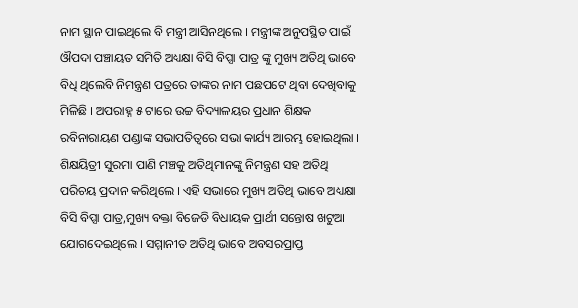ନାମ ସ୍ଥାନ ପାଇଥିଲେ ବି ମନ୍ତ୍ରୀ ଆସିନଥିଲେ । ମନ୍ତ୍ରୀଙ୍କ ଅନୁପସ୍ଥିତ ପାଇଁ ଔପଦା ପଞ୍ଚାୟତ ସମିତି ଅଧ୍ୟକ୍ଷା ବିସି ବିପ୍ସା ପାତ୍ର ଙ୍କୁ ମୁଖ୍ୟ ଅତିଥି ଭାବେ ବିଧି ଥିଲେବି ନିମନ୍ତ୍ରଣ ପତ୍ରରେ ତାଙ୍କର ନାମ ପଛପଟେ ଥିବା ଦେଖିବାକୁ ମିଳିଛି । ଅପରାହ୍ନ ୫ ଟାରେ ଉଚ୍ଚ ବିଦ୍ୟାଳୟର ପ୍ରଧାନ ଶିକ୍ଷକ ରବିନାରାୟଣ ପଣ୍ଡାଙ୍କ ସଭାପତିତ୍ୱରେ ସଭା କାର୍ଯ୍ୟ ଆରମ୍ଭ ହୋଇଥିଲା । ଶିକ୍ଷୟିତ୍ରୀ ସୁରମା ପାଣି ମଞ୍ଚକୁ ଅତିଥିମାନଙ୍କୁ ନିମନ୍ତ୍ରଣ ସହ ଅତିଥି ପରିଚୟ ପ୍ରଦାନ କରିଥିଲେ । ଏହି ସଭାରେ ମୁଖ୍ୟ ଅତିଥି ଭାବେ ଅଧ୍ୟକ୍ଷା ବିସି ବିପ୍ସା ପାତ୍ର,ମୁଖ୍ୟ ବକ୍ତା ବିଜେଡି ବିଧାୟକ ପ୍ରାର୍ଥୀ ସନ୍ତୋଷ ଖଟୁଆ ଯୋଗଦେଇଥିଲେ । ସମ୍ମାନୀତ ଅତିଥି ଭାବେ ଅବସରପ୍ରାପ୍ତ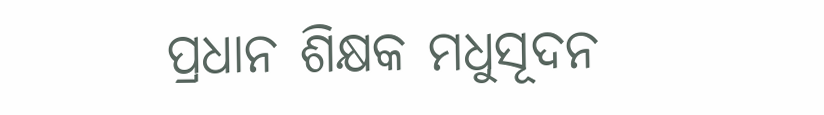ପ୍ରଧାନ ଶିକ୍ଷକ ମଧୁସୂଦନ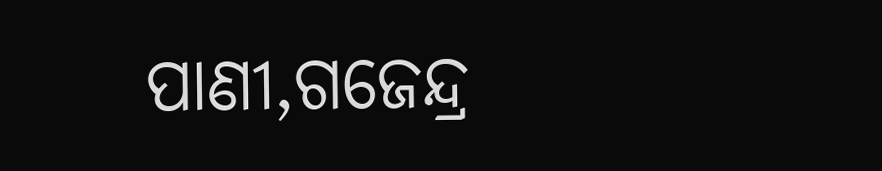ପାଣୀ,ଗଜେନ୍ଦ୍ର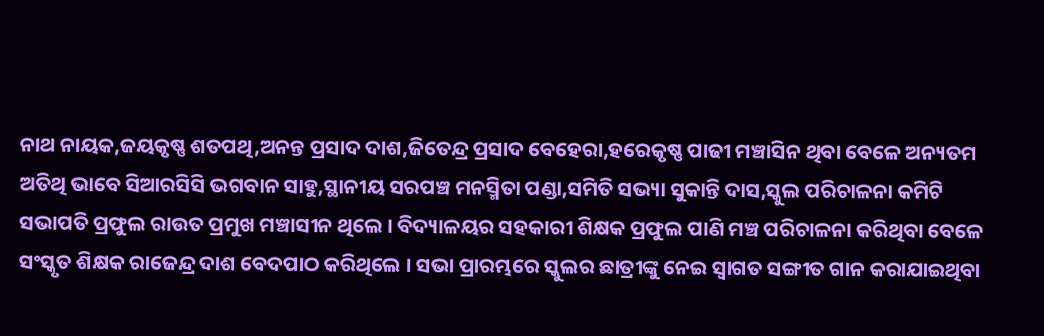ନାଥ ନାୟକ,ଜୟକୃଷ୍ଣ ଶତପଥି,ଅନନ୍ତ ପ୍ରସାଦ ଦାଶ,ଜିତେନ୍ଦ୍ର ପ୍ରସାଦ ବେହେରା,ହରେକୃଷ୍ଣ ପାଢୀ ମଞ୍ଚାସିନ ଥିବା ବେଳେ ଅନ୍ୟତମ ଅତିଥି ଭାବେ ସିଆରସିସି ଭଗବାନ ସାହୁ,ସ୍ଥାନୀୟ ସରପଞ୍ଚ ମନସ୍ମିତା ପଣ୍ଡା,ସମିତି ସଭ୍ୟା ସୁକାନ୍ତି ଦାସ,ସ୍କୁଲ ପରିଚାଳନା କମିଟି ସଭାପତି ପ୍ରଫୁଲ ରାଉତ ପ୍ରମୁଖ ମଞ୍ଚାସୀନ ଥିଲେ । ବିଦ୍ୟାଳୟର ସହକାରୀ ଶିକ୍ଷକ ପ୍ରଫୁଲ ପାଣି ମଞ୍ଚ ପରିଚାଳନା କରିଥିବା ବେଳେ ସଂସ୍କୃତ ଶିକ୍ଷକ ରାଜେନ୍ଦ୍ର ଦାଶ ବେଦପାଠ କରିଥିଲେ । ସଭା ପ୍ରାରମ୍ଭରେ ସ୍କୁଲର ଛାତ୍ରୀଙ୍କୁ ନେଇ ସ୍ୱାଗତ ସଙ୍ଗୀତ ଗାନ କରାଯାଇଥିବା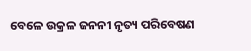ବେଳେ ଉକ୍ରଳ ଜନନୀ ନୃତ୍ୟ ପରିବେଷଣ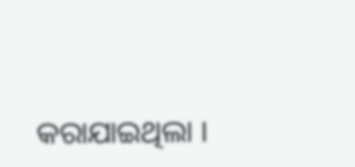କରାଯାଇଥିଲା ।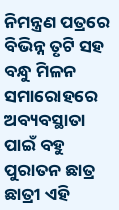ନିମନ୍ତ୍ରଣ ପତ୍ରରେ ବିଭିନ୍ନ ତୃଟି ସହ ବନ୍ଧୁ ମିଳନ ସମାରୋହରେ ଅବ୍ୟବସ୍ଥାତା ପାଇଁ ବହୁ ପୁରାତନ ଛାତ୍ର ଛାତ୍ରୀ ଏହି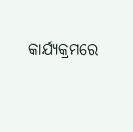କାର୍ଯ୍ୟକ୍ରମରେ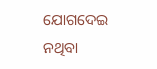ଯୋଗଦେଇ ନଥିବା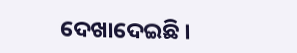ଦେଖାଦେଇଛି ।